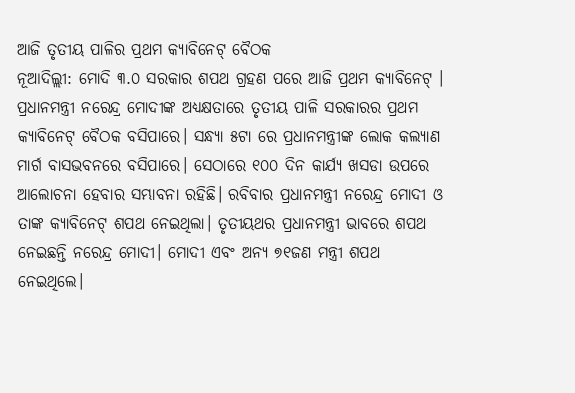ଆଜି ତୃତୀୟ ପାଳିର ପ୍ରଥମ କ୍ୟାବିନେଟ୍ ବୈଠକ
ନୂଆଦିଲ୍ଲୀ: ମୋଦି ୩.୦ ସରକାର ଶପଥ ଗ୍ରହଣ ପରେ ଆଜି ପ୍ରଥମ କ୍ୟାବିନେଟ୍ । ପ୍ରଧାନମନ୍ତ୍ରୀ ନରେନ୍ଦ୍ର ମୋଦୀଙ୍କ ଅଧ୍ୟକ୍ଷତାରେ ତୃତୀୟ ପାଳି ସରକାରର ପ୍ରଥମ କ୍ୟାବିନେଟ୍ ବୈଠକ ବସିପାରେ। ସନ୍ଧ୍ୟା ୫ଟା ରେ ପ୍ରଧାନମନ୍ତ୍ରୀଙ୍କ ଲୋକ କଲ୍ୟାଣ ମାର୍ଗ ବାସଭବନରେ ବସିପାରେ। ସେଠାରେ ୧୦୦ ଦିନ କାର୍ଯ୍ୟ ଖସଡା ଉପରେ ଆଲୋଚନା ହେବାର ସମ୍ଭାବନା ରହିଛି। ରବିବାର ପ୍ରଧାନମନ୍ତ୍ରୀ ନରେନ୍ଦ୍ର ମୋଦୀ ଓ ତାଙ୍କ କ୍ୟାବିନେଟ୍ ଶପଥ ନେଇଥିଲା। ତୃତୀୟଥର ପ୍ରଧାନମନ୍ତ୍ରୀ ଭାବରେ ଶପଥ ନେଇଛନ୍ତି ନରେନ୍ଦ୍ର ମୋଦୀ। ମୋଦୀ ଏବଂ ଅନ୍ୟ ୭୧ଜଣ ମନ୍ତ୍ରୀ ଶପଥ ନେଇଥିଲେ।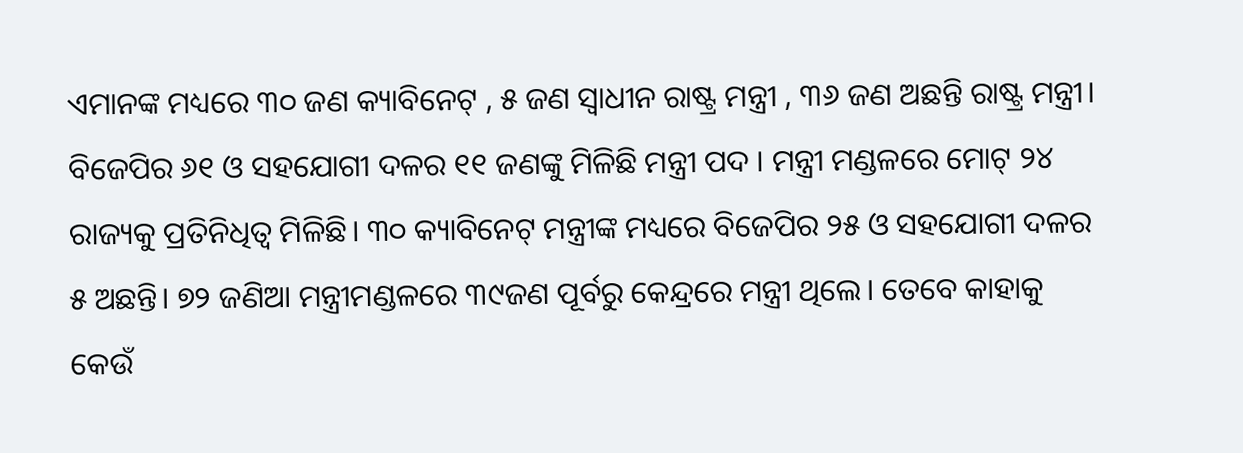ଏମାନଙ୍କ ମଧ୍ୟରେ ୩୦ ଜଣ କ୍ୟାବିନେଟ୍ , ୫ ଜଣ ସ୍ଵାଧୀନ ରାଷ୍ଟ୍ର ମନ୍ତ୍ରୀ , ୩୬ ଜଣ ଅଛନ୍ତି ରାଷ୍ଟ୍ର ମନ୍ତ୍ରୀ। ବିଜେପିର ୬୧ ଓ ସହଯୋଗୀ ଦଳର ୧୧ ଜଣଙ୍କୁ ମିଳିଛି ମନ୍ତ୍ରୀ ପଦ । ମନ୍ତ୍ରୀ ମଣ୍ଡଳରେ ମୋଟ୍ ୨୪ ରାଜ୍ୟକୁ ପ୍ରତିନିଧିତ୍ଵ ମିଳିଛି। ୩୦ କ୍ୟାବିନେଟ୍ ମନ୍ତ୍ରୀଙ୍କ ମଧ୍ୟରେ ବିଜେପିର ୨୫ ଓ ସହଯୋଗୀ ଦଳର ୫ ଅଛନ୍ତି। ୭୨ ଜଣିଆ ମନ୍ତ୍ରୀମଣ୍ଡଳରେ ୩୯ଜଣ ପୂର୍ବରୁ କେନ୍ଦ୍ରରେ ମନ୍ତ୍ରୀ ଥିଲେ। ତେବେ କାହାକୁ କେଉଁ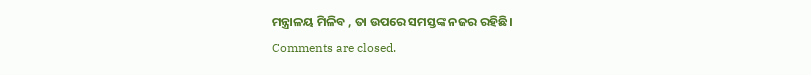ମନ୍ତ୍ରାଳୟ ମିଳିବ , ତା ଉପରେ ସମସ୍ତଙ୍କ ନଜର ରହିଛି।
Comments are closed.